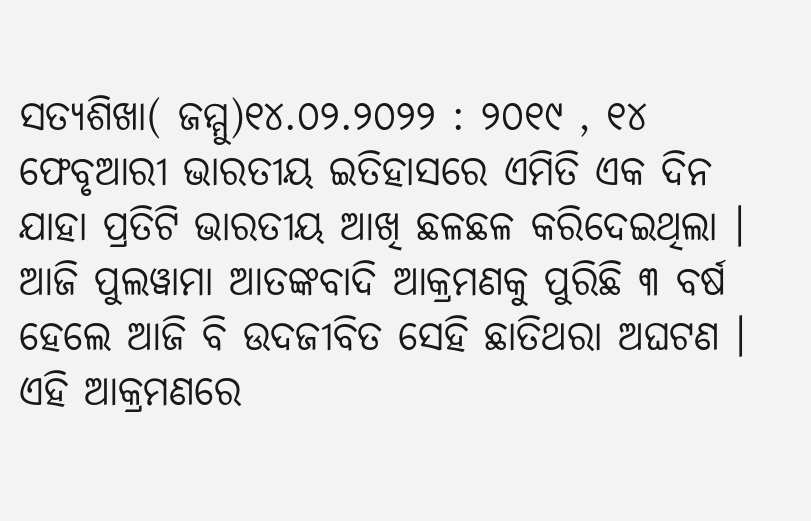ସତ୍ୟଶିଖା( ଜମ୍ମୁ)୧୪.୦୨.୨୦୨୨ : ୨୦୧୯ , ୧୪ ଫେବୃଆରୀ ଭାରତୀୟ ଇତିହାସରେ ଏମିତି ଏକ ଦିନ ଯାହା ପ୍ରତିଟି ଭାରତୀୟ ଆଖି ଛଳଛଳ କରିଦେଇଥିଲା । ଆଜି ପୁଲୱାମା ଆତଙ୍କବାଦି ଆକ୍ରମଣକୁ ପୁରିଛି ୩ ବର୍ଷ ହେଲେ ଆଜି ବି ଉଦଜୀବିତ ସେହି ଛାତିଥରା ଅଘଟଣ ।
ଏହି ଆକ୍ରମଣରେ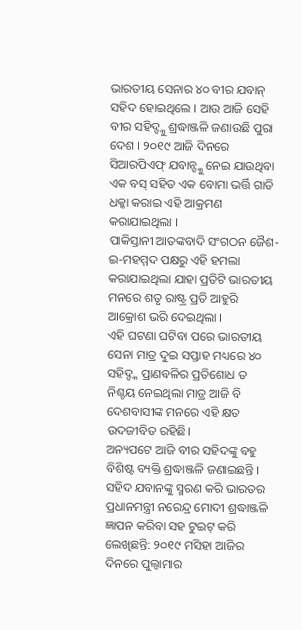ଭାରତୀୟ ସେନାର ୪୦ ବୀର ଯବାନ୍ ସହିଦ ହୋଇଥିଲେ । ଆଉ ଆଜି ସେହି ବୀର ସହିଦ୍ଙ୍କୁ ଶ୍ରଦ୍ଧାଞ୍ଜଳି ଜଣାଉଛି ପୁରା ଦେଶ । ୨୦୧୯ ଆଜି ଦିନରେ ସିଆରପିଏଫ୍ ଯବାନ୍ଙ୍କୁ ନେଇ ଯାଉଥିବା ଏକ ବସ୍ ସହିତ ଏକ ବୋମା ଭର୍ତ୍ତି ଗାଡି ଧକ୍କା କରାଇ ଏହି ଆକ୍ରମଣ କରାଯାଇଥିଲା ।
ପାକିସ୍ତାନୀ ଆତଙ୍କବାଦି ସଂଗଠନ ଜୈଶ-ଇ-ମହମ୍ମଦ ପକ୍ଷରୁ ଏହି ହମଲା କରାଯାଇଥିଲା ଯାହା ପ୍ରତିଟି ଭାରତୀୟ ମନରେ ଶତୃ ରାଷ୍ଟ୍ର ପ୍ରତି ଆହୁରି ଆକ୍ରୋଶ ଭରି ଦେଇଥିଲା ।
ଏହି ଘଟଣା ଘଟିବା ପରେ ଭାରତୀୟ ସେନା ମାତ୍ର ଦୁଇ ସପ୍ତାହ ମଧ୍ୟରେ ୪୦ ସହିଦ୍ଙ୍କ ପ୍ରାଣବଳିର ପ୍ରତିଶୋଧ ତ ନିଶ୍ଚୟ ନେଇଥିଲା ମାତ୍ର ଆଜି ବି ଦେଶବାସୀଙ୍କ ମନରେ ଏହି କ୍ଷତ ଉଦଜୀବିତ ରହିଛି।
ଅନ୍ୟପଟେ ଆଜି ବୀର ସହିଦଙ୍କୁ ବହୁ ବିଶିଷ୍ଟ ବ୍ୟକ୍ତି ଶ୍ରଦ୍ଧାଞ୍ଜଳି ଜଣାଇଛନ୍ତି । ସହିଦ ଯବାନଙ୍କୁ ସ୍ମରଣ କରି ଭାରତର ପ୍ରଧାନମନ୍ତ୍ରୀ ନରେନ୍ଦ୍ର ମୋଦୀ ଶ୍ରଦ୍ଧାଞ୍ଜଳି ଜ୍ଞାପନ କରିବା ସହ ଟୁଇଟ୍ କରି ଲେଖିଛନ୍ତି: ୨୦୧୯ ମସିହା ଆଜିର ଦିନରେ ପୁଲ୍ୱାମାର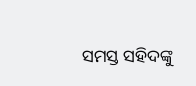ସମସ୍ତ ସହିଦଙ୍କୁ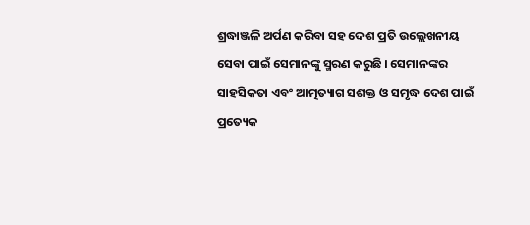ଶ୍ରଦ୍ଧାଞ୍ଜଳି ଅର୍ପଣ କରିବା ସହ ଦେଶ ପ୍ରତି ଉଲ୍ଲେଖନୀୟ ସେବା ପାଇଁ ସେମାନଙ୍କୁ ସ୍ମରଣ କରୁଛି । ସେମାନଙ୍କର ସାହସିକତା ଏବଂ ଆତ୍ମତ୍ୟାଗ ସଶକ୍ତ ଓ ସମୃଦ୍ଧ ଦେଶ ପାଇଁ ପ୍ରତ୍ୟେକ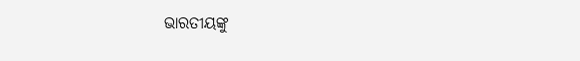ଭାରତୀୟଙ୍କୁ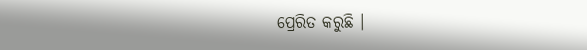ପ୍ରେରିତ କରୁଛି ।